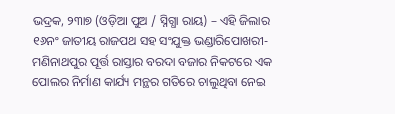ଭଦ୍ରକ, ୨୩ା୭ (ଓଡ଼ିଆ ପୁଅ / ସ୍ନିଗ୍ଧା ରାୟ) – ଏହି ଜିଲାର ୧୬ନଂ ଜାତୀୟ ରାଜପଥ ସହ ସଂଯୁକ୍ତ ଭଣ୍ଡାରିପୋଖରୀ-ମଣିନାଥପୁର ପୂର୍ତ୍ତ ରାସ୍ତାର ବରଦା ବଜାର ନିକଟରେ ଏକ ପୋଲର ନିର୍ମାଣ କାର୍ଯ୍ୟ ମନ୍ଥର ଗତିରେ ଚାଲୁଥିବା ନେଇ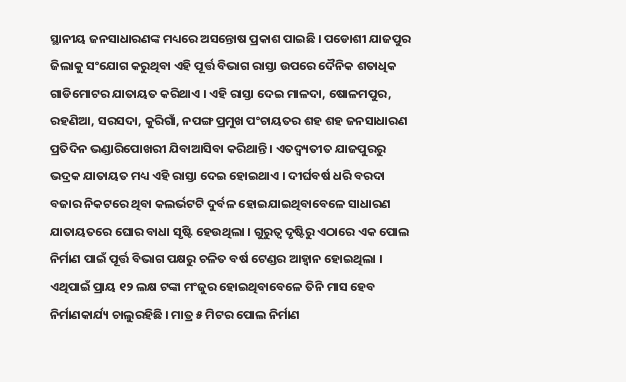ସ୍ଥାନୀୟ ଜନସାଧାରଣଙ୍କ ମଧ୍ୟରେ ଅସନ୍ତୋଷ ପ୍ରକାଶ ପାଇଛି । ପଡୋଶୀ ଯାଜପୁର ଜିଲାକୁ ସଂଯୋଗ କରୁଥିବା ଏହି ପୂର୍ତ୍ତ ବିଭାଗ ରାସ୍ତା ଉପରେ ଦୈନିକ ଶତାଧିକ ଗାଡିମୋଟର ଯାତାୟତ କରିଥାଏ । ଏହି ରାସ୍ତା ଦେଇ ମାଳଦା, ଷୋଳମପୁର, ରହଣିଆ, ସରସଦା, କୁରିଗାଁ, ନପଙ୍ଗ ପ୍ରମୁଖ ପଂଚାୟତର ଶହ ଶହ ଜନସାଧାରଣ ପ୍ରତିଦିନ ଭଣ୍ଡାରିପୋଖରୀ ଯିବାଆସିବା କରିଥାନ୍ତି । ଏତଦ୍ବ୍ୟତୀତ ଯାଜପୁରରୁ ଭଦ୍ରକ ଯାତାୟତ ମଧ୍ୟ ଏହି ରାସ୍ତା ଦେଇ ହୋଇଥାଏ । ଦୀର୍ଘବର୍ଷ ଧରି ବରଦା ବଜାର ନିକଟରେ ଥିବା କଲର୍ଭଟଟି ଦୁର୍ବଳ ହୋଇଯାଇଥିବାବେଳେ ସାଧାରଣ ଯାତାୟତରେ ଘୋର ବାଧା ସୃଷ୍ଟି ହେଉଥିଲା । ଗୁରୁତ୍ୱ ଦୃଷ୍ଟିରୁ ଏଠାରେ ଏକ ପୋଲ ନିର୍ମାଣ ପାଇଁ ପୂର୍ତ୍ତ ବିଭାଗ ପକ୍ଷରୁ ଚଳିତ ବର୍ଷ ଟେଣ୍ଡର ଆହ୍ୱାନ ହୋଇଥିଲା । ଏଥିପାଇଁ ପ୍ରାୟ ୧୨ ଲକ୍ଷ ଟଙ୍କା ମଂଜୁର ହୋଇଥିବାବେଳେ ତିନି ମାସ ହେବ ନିର୍ମାଣକାର୍ଯ୍ୟ ଚାଲୁରହିଛି । ମାତ୍ର ୫ ମିଟର ପୋଲ ନିର୍ମାଣ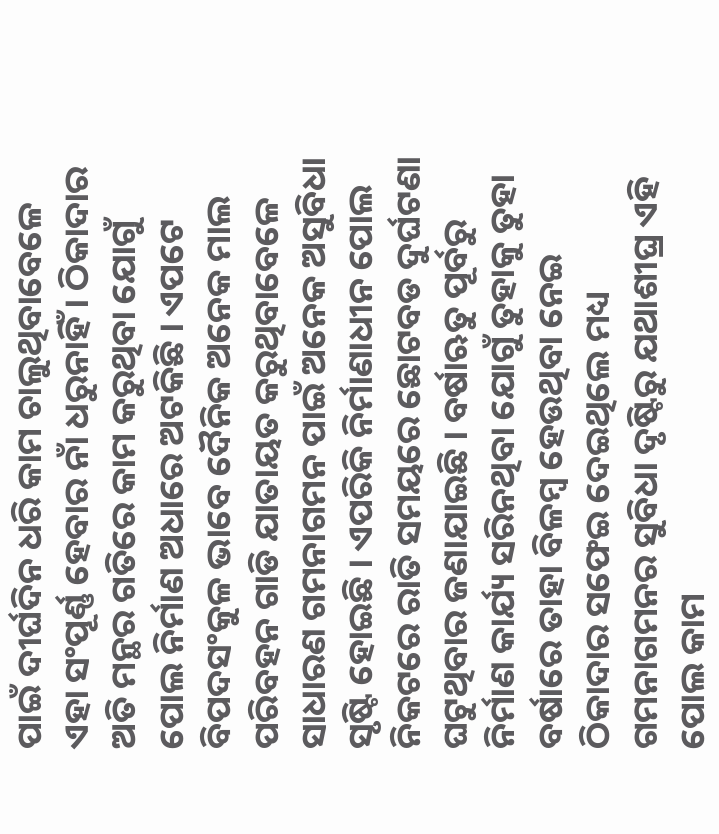ପାଇଁ ଦୀର୍ଘଦିନ ଧରି କାମ ଚାଲୁଥିବାବେଳେ ଏହା ସଂପୂର୍ଣ୍ଣ ହେବାର ନାଁ ଧରୁନାହିଁ । ଠିକାଦାର ଅତି ମନ୍ଥର ଗତିରେ କାମ କରୁଥିବା ଯୋଗୁଁ ପୋଲ ନିର୍ମାଣ ଅଧାରେ ଅଟକିଛି । ଏପଟେ ବିପଦସଂକୁଳ ଭାବେ ଦୈନିକ ଅନେକ ମାଲ ପରିବହନ ଗାଡି ଯାତାୟତ କରୁଥିବାବେଳେ ସାଧାରଣ ଗମନାଗମନ ପାଇଁ ଅନେକ ଅସୁବିଧା ସୃଷ୍ଟି ହୋଇଛି । ଏପରିକି ନିର୍ମାଣାଧୀନ ପୋଲ ନିକଟରେ ରାତି ସମୟରେ ଛୋଟବଡ ଦୁର୍ଘଟଣା ଘଟୁଥିବାର ଜଣାଯାଇଛି । ବର୍ଷାଋତୁ ପୂର୍ବରୁ ନିର୍ମାଣ କାର୍ଯ୍ୟ ସରିନଥିବା ଯୋଗୁଁ ତୁହାକୁ ତୁହା ବର୍ଷାରେ ତାହା ବିଳମ୍ବ ହେଉଥିବା ନେଇ ଠିକାଦାର ସଫେଇ ଦେଇଥିଲେ ମଧ୍ୟ ଗମନାଗମନର ସୁବିଧା ଦୃଷ୍ଟିରୁ ଯଥାଶୀଘ୍ର ଏହି ପୋଲ କାମ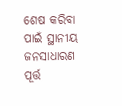ଶେଷ କରିବା ପାଇଁ ସ୍ଥାନୀୟ ଜନସାଧାରଣ ପୂର୍ତ୍ତ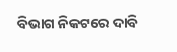ବିଭାଗ ନିକଟରେ ଦାବି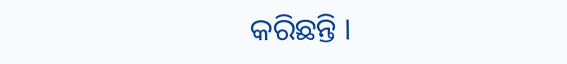କରିଛନ୍ତି ।